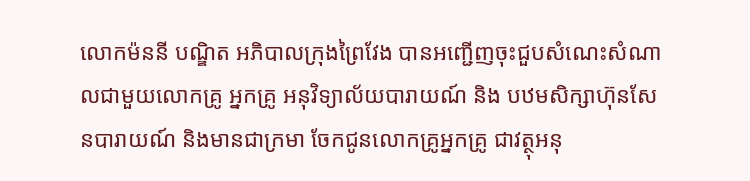លោកម៉ននី បណ្ឌិត អភិបាលក្រុងព្រៃវែង បានអញ្ជើញចុះជួបសំណេះសំណាលជាមួយលោកគ្រូ អ្នកគ្រូ អនុវិទ្យាល័យបារាយណ៍ និង បឋមសិក្សាហ៊ុនសែនបារាយណ៍ និងមានជាក្រមា ចែកជូនលោកគ្រូអ្នកគ្រូ ជាវត្ថុអនុ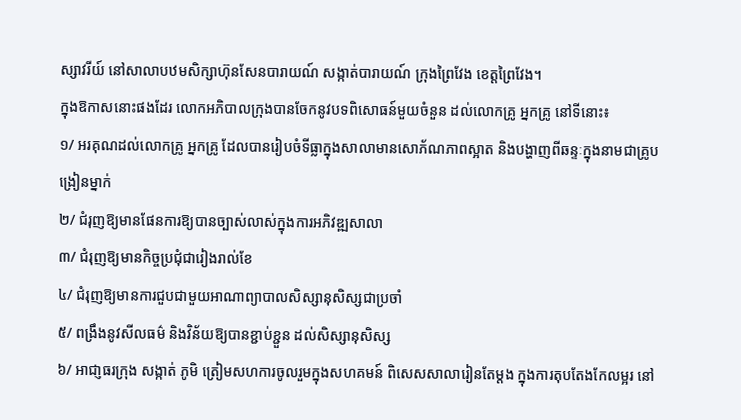ស្សាវរីយ៍ នៅសាលាបឋមសិក្សាហ៊ុនសែនបារាយណ៍ សង្កាត់បារាយណ៍ ក្រុងព្រៃវែង ខេត្តព្រៃវែង។
ក្នុងឱកាសនោះផងដែរ លោកអភិបាលក្រុងបានចែកនូវបទពិសោធន៍មួយចំនួន ដល់លោកគ្រូ អ្នកគ្រូ នៅទីនោះ៖
១/ អរគុណដល់លោកគ្រូ អ្នកគ្រូ ដែលបានរៀបចំទីធ្លាក្នុងសាលាមានសោភ័ណភាពស្អាត និងបង្ហាញពីឆន្ទៈក្នុងនាមជាគ្រូបង្រៀនម្នាក់
២/ ជំរុញឱ្យមានផែនការឱ្យបានច្បាស់លាស់ក្នុងការអភិវឌ្ឍសាលា
៣/ ជំរុញឱ្យមានកិច្ចប្រជុំជារៀងរាល់ខែ
៤/ ជំរុញឱ្យមានការជួបជាមួយអាណាព្យាបាលសិស្សានុសិស្សជាប្រចាំ
៥/ ពង្រឹងនូវសីលធម៌ និងវិន័យឱ្យបានខ្ជាប់ខ្ជួន ដល់សិស្សានុសិស្ស
៦/ អាជា្ញធរក្រុង សង្កាត់ ភូមិ ត្រៀមសហការចូលរួមក្នុងសហគមន៍ ពិសេសសាលារៀនតែម្តង ក្នុងការតុបតែងកែលម្អរ នៅ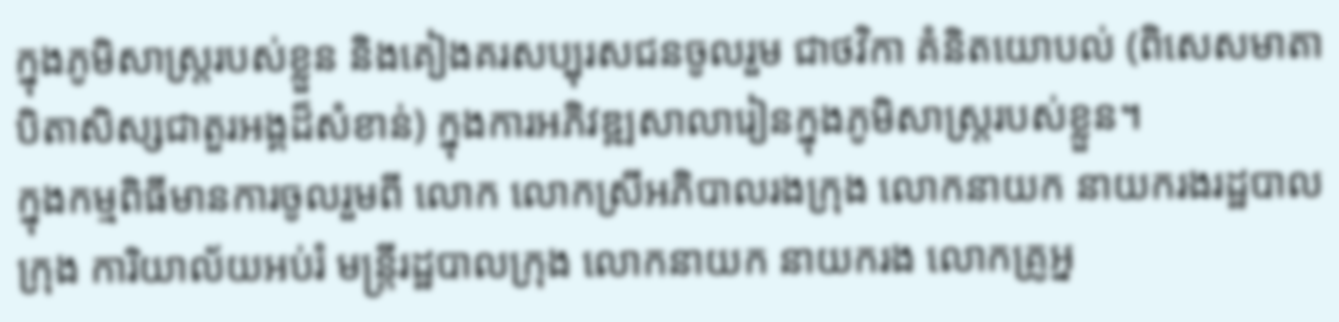ក្នុងភូមិសាស្រ្តរបស់ខ្លួន និងគៀងគរសប្បុរសជនចូលរួម ជាថវិកា គំនិតយោបល់ (ពិសេសមាតាបិតាសិស្សជាតួរអង្គដ៏សំខាន់) ក្នុងការអភិវឌ្ឍសាលារៀនក្នុងភូមិសាស្រ្តរបស់ខ្លួន។
ក្នុងកម្មពិធីមានការចូលរួមពី លោក លោកស្រីអភិបាលរងក្រុង លោកនាយក នាយករងរដ្ឋបាលក្រុង ការិយាល័យអប់រំ មន្រ្តីរដ្ឋបាលក្រុង លោកនាយក នាយករង លោកគ្រូអ្ន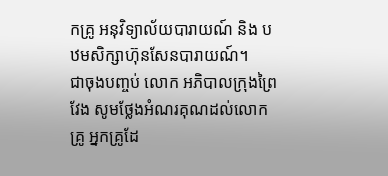កគ្រូ អនុវិទ្យាល័យបារាយណ៍ និង បឋមសិក្សាហ៊ុនសែនបារាយណ៍។
ជាចុងបញ្ចប់ លោក អភិបាលក្រុងព្រៃវែង សូមថ្លែងអំណរគុណដល់លោកគ្រូ អ្នកគ្រូដែ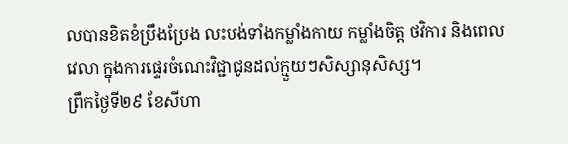លបានខិតខំប្រឹងប្រែង លះបង់ទាំងកម្លាំងកាយ កម្លាំងចិត្ត ថវិការ និងពេលវេលា ក្នុងការផ្ទេរចំណេះវិជ្ជាជូនដល់ក្មួយៗសិស្សានុសិស្ស។
ព្រឹកថ្ងៃទី២៩ ខែសីហា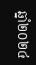ឆ្នាំ២០២៤